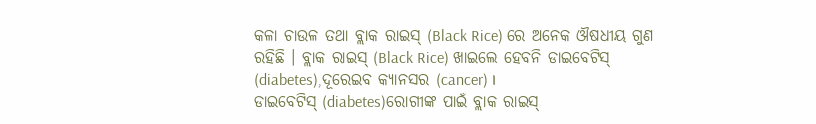କଳା ଚାଉଳ ତଥା ବ୍ଲାକ ରାଇସ୍ (Black Rice) ରେ ଅନେକ ଔଷଧୀୟ ଗୁଣ ରହିଛି । ବ୍ଲାକ ରାଇସ୍ (Black Rice) ଖାଇଲେ ହେବନି ଡାଇବେଟିସ୍ (diabetes),ଦୂରେଇବ କ୍ୟାନସର (cancer) ।
ଡାଇବେଟିସ୍ (diabetes)ରୋଗୀଙ୍କ ପାଇଁ ବ୍ଲାକ ରାଇସ୍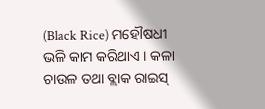(Black Rice) ମହୌଷଧୀ ଭଳି କାମ କରିଥାଏ । କଳା ଚାଉଳ ତଥା ବ୍ଲାକ ରାଇସ୍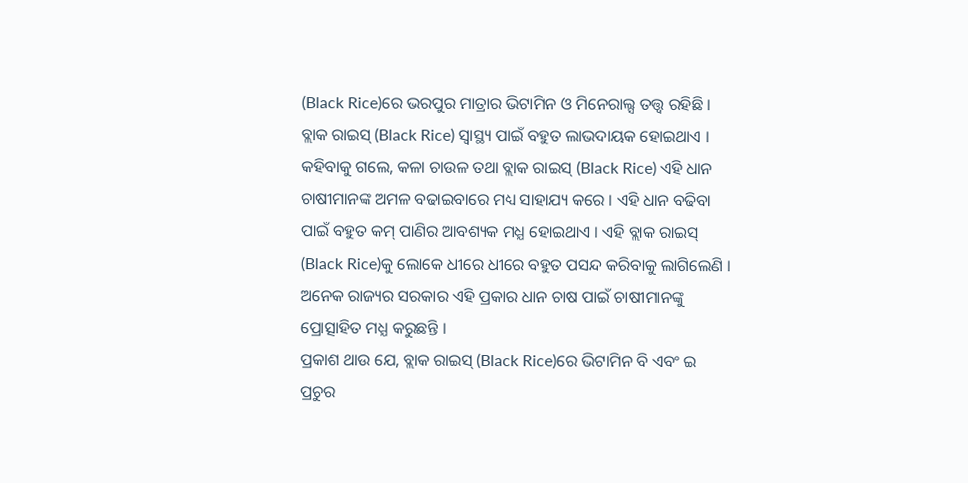(Black Rice)ରେ ଭରପୁର ମାତ୍ରାର ଭିଟାମିନ ଓ ମିନେରାଲ୍ସ ତତ୍ତ୍ବ ରହିଛି । ବ୍ଲାକ ରାଇସ୍ (Black Rice) ସ୍ବାସ୍ଥ୍ୟ ପାଇଁ ବହୁତ ଲାଭଦାୟକ ହୋଇଥାଏ ।
କହିବାକୁ ଗଲେ, କଳା ଚାଉଳ ତଥା ବ୍ଲାକ ରାଇସ୍ (Black Rice) ଏହି ଧାନ ଚାଷୀମାନଙ୍କ ଅମଳ ବଢାଇବାରେ ମଧ୍ୟ ସାହାଯ୍ୟ କରେ । ଏହି ଧାନ ବଢିବା ପାଇଁ ବହୁତ କମ୍ ପାଣିର ଆବଶ୍ୟକ ମଧ୍ଯ ହୋଇଥାଏ । ଏହି ବ୍ଲାକ ରାଇସ୍ (Black Rice)କୁ ଲୋକେ ଧୀରେ ଧୀରେ ବହୁତ ପସନ୍ଦ କରିବାକୁ ଲାଗିଲେଣି । ଅନେକ ରାଜ୍ୟର ସରକାର ଏହି ପ୍ରକାର ଧାନ ଚାଷ ପାଇଁ ଚାଷୀମାନଙ୍କୁ ପ୍ରୋତ୍ସାହିତ ମଧ୍ଯ କରୁଛନ୍ତି ।
ପ୍ରକାଶ ଥାଉ ଯେ, ବ୍ଲାକ ରାଇସ୍ (Black Rice)ରେ ଭିଟାମିନ ବି ଏବଂ ଇ ପ୍ରଚୁର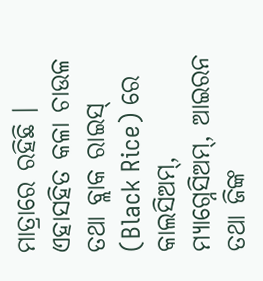ମାତ୍ରାରେ ରହିଛି । ଏହାସହିତ କଳା ଚାଉଳ ତଥା ବ୍ଲାକ ରାଇସ୍ (Black Rice) ରେ କାଲସିଅମ୍, ମ୍ୟାଗ୍ନେସିଅମ୍, ଆଇରନ ତଥା ଜିଙ୍କ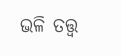ଭଳି ତତ୍ତ୍ବ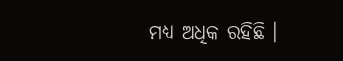ମଧ୍ୟ ଅଧିକ ରହିଛି ।